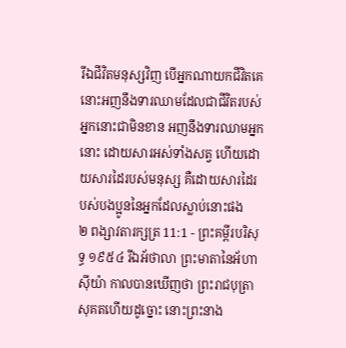រីឯជីវិតមនុស្សវិញ បើអ្នកណាយកជីវិតគេ នោះអញនឹងទារឈាមដែលជាជីវិតរបស់អ្នកនោះជាមិនខាន អញនឹងទារឈាមអ្នកនោះ ដោយសារអស់ទាំងសត្វ ហើយដោយសារដៃរបស់មនុស្ស គឺដោយសារដៃរបស់បងប្អូននៃអ្នកដែលស្លាប់នោះផង
២ ពង្សាវតារក្សត្រ 11:1 - ព្រះគម្ពីរបរិសុទ្ធ ១៩៥៤ រីឯអ័ថាលា ព្រះមាតានៃអ័ហាស៊ីយ៉ា កាលបានឃើញថា ព្រះរាជបុត្រាសុគតហើយដូច្នោះ នោះព្រះនាង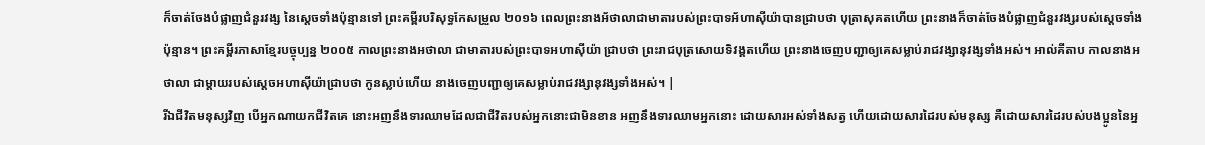ក៏ចាត់ចែងបំផ្លាញជំនួរវង្ស នៃស្តេចទាំងប៉ុន្មានទៅ ព្រះគម្ពីរបរិសុទ្ធកែសម្រួល ២០១៦ ពេលព្រះនាងអ័ថាលាជាមាតារបស់ព្រះបាទអ័ហាស៊ីយ៉ាបានជ្រាបថា បុត្រាសុគតហើយ ព្រះនាងក៏ចាត់ចែងបំផ្លាញជំនួរវង្សរបស់ស្ដេចទាំងប៉ុន្មាន។ ព្រះគម្ពីរភាសាខ្មែរបច្ចុប្បន្ន ២០០៥ កាលព្រះនាងអថាលា ជាមាតារបស់ព្រះបាទអហាស៊ីយ៉ា ជ្រាបថា ព្រះរាជបុត្រសោយទិវង្គតហើយ ព្រះនាងចេញបញ្ជាឲ្យគេសម្លាប់រាជវង្សានុវង្សទាំងអស់។ អាល់គីតាប កាលនាងអថាលា ជាម្តាយរបស់ស្តេចអហាស៊ីយ៉ាជ្រាបថា កូនស្លាប់ហើយ នាងចេញបញ្ជាឲ្យគេសម្លាប់រាជវង្សានុវង្សទាំងអស់។ |
រីឯជីវិតមនុស្សវិញ បើអ្នកណាយកជីវិតគេ នោះអញនឹងទារឈាមដែលជាជីវិតរបស់អ្នកនោះជាមិនខាន អញនឹងទារឈាមអ្នកនោះ ដោយសារអស់ទាំងសត្វ ហើយដោយសារដៃរបស់មនុស្ស គឺដោយសារដៃរបស់បងប្អូននៃអ្ន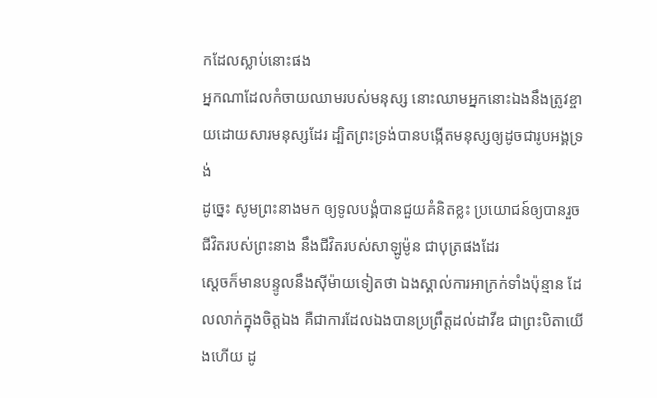កដែលស្លាប់នោះផង
អ្នកណាដែលកំចាយឈាមរបស់មនុស្ស នោះឈាមអ្នកនោះឯងនឹងត្រូវខ្ចាយដោយសារមនុស្សដែរ ដ្បិតព្រះទ្រង់បានបង្កើតមនុស្សឲ្យដូចជារូបអង្គទ្រង់
ដូច្នេះ សូមព្រះនាងមក ឲ្យទូលបង្គំបានជួយគំនិតខ្លះ ប្រយោជន៍ឲ្យបានរួចជីវិតរបស់ព្រះនាង នឹងជីវិតរបស់សាឡូម៉ូន ជាបុត្រផងដែរ
ស្តេចក៏មានបន្ទូលនឹងស៊ីម៉ាយទៀតថា ឯងស្គាល់ការអាក្រក់ទាំងប៉ុន្មាន ដែលលាក់ក្នុងចិត្តឯង គឺជាការដែលឯងបានប្រព្រឹត្តដល់ដាវីឌ ជាព្រះបិតាយើងហើយ ដូ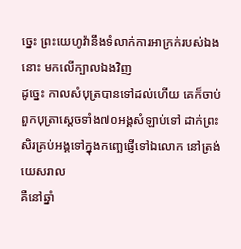ច្នេះ ព្រះយេហូវ៉ានឹងទំលាក់ការអាក្រក់របស់ឯងនោះ មកលើក្បាលឯងវិញ
ដូច្នេះ កាលសំបុត្របានទៅដល់ហើយ គេក៏ចាប់ពួកបុត្រាស្តេចទាំង៧០អង្គសំឡាប់ទៅ ដាក់ព្រះសិរគ្រប់អង្គទៅក្នុងកញ្ឆេផ្ញើទៅឯលោក នៅត្រង់យេសរាល
គឺនៅឆ្នាំ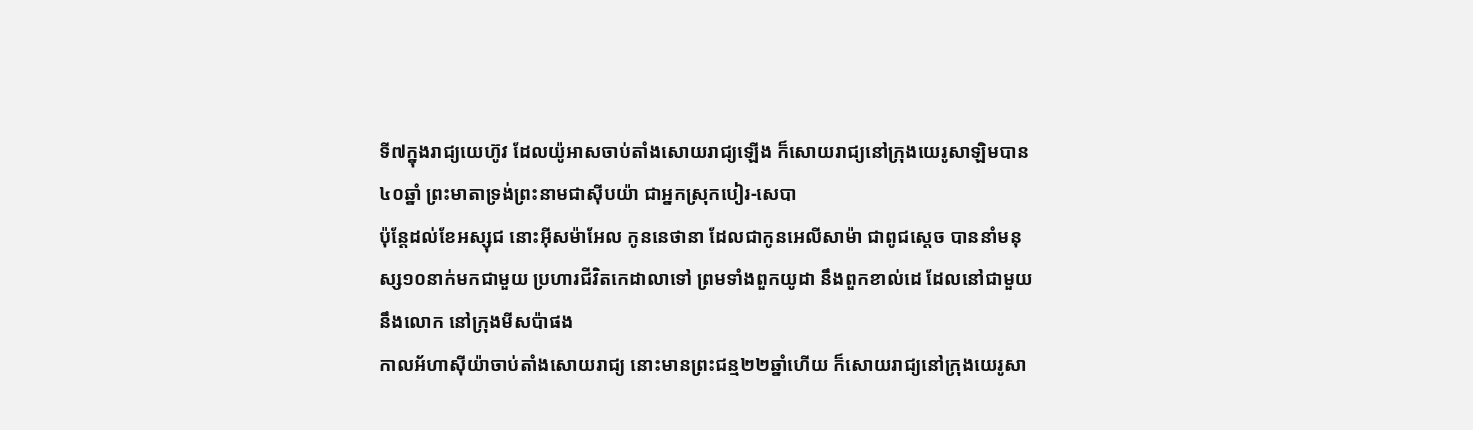ទី៧ក្នុងរាជ្យយេហ៊ូវ ដែលយ៉ូអាសចាប់តាំងសោយរាជ្យឡើង ក៏សោយរាជ្យនៅក្រុងយេរូសាឡិមបាន៤០ឆ្នាំ ព្រះមាតាទ្រង់ព្រះនាមជាស៊ីបយ៉ា ជាអ្នកស្រុកបៀរ-សេបា
ប៉ុន្តែដល់ខែអស្សុជ នោះអ៊ីសម៉ាអែល កូននេថានា ដែលជាកូនអេលីសាម៉ា ជាពូជស្តេច បាននាំមនុស្ស១០នាក់មកជាមួយ ប្រហារជីវិតកេដាលាទៅ ព្រមទាំងពួកយូដា នឹងពួកខាល់ដេ ដែលនៅជាមួយនឹងលោក នៅក្រុងមីសប៉ាផង
កាលអ័ហាស៊ីយ៉ាចាប់តាំងសោយរាជ្យ នោះមានព្រះជន្ម២២ឆ្នាំហើយ ក៏សោយរាជ្យនៅក្រុងយេរូសា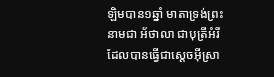ឡិមបាន១ឆ្នាំ មាតាទ្រង់ព្រះនាមជា អ័ថាលា ជាបុត្រីអំរី ដែលបានធ្វើជាស្តេចអ៊ីស្រា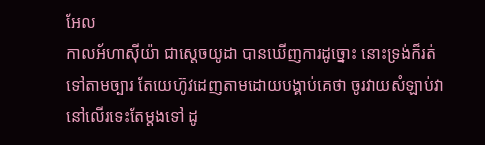អែល
កាលអ័ហាស៊ីយ៉ា ជាស្តេចយូដា បានឃើញការដូច្នោះ នោះទ្រង់ក៏រត់ទៅតាមច្បារ តែយេហ៊ូវដេញតាមដោយបង្គាប់គេថា ចូរវាយសំឡាប់វានៅលើរទេះតែម្តងទៅ ដូ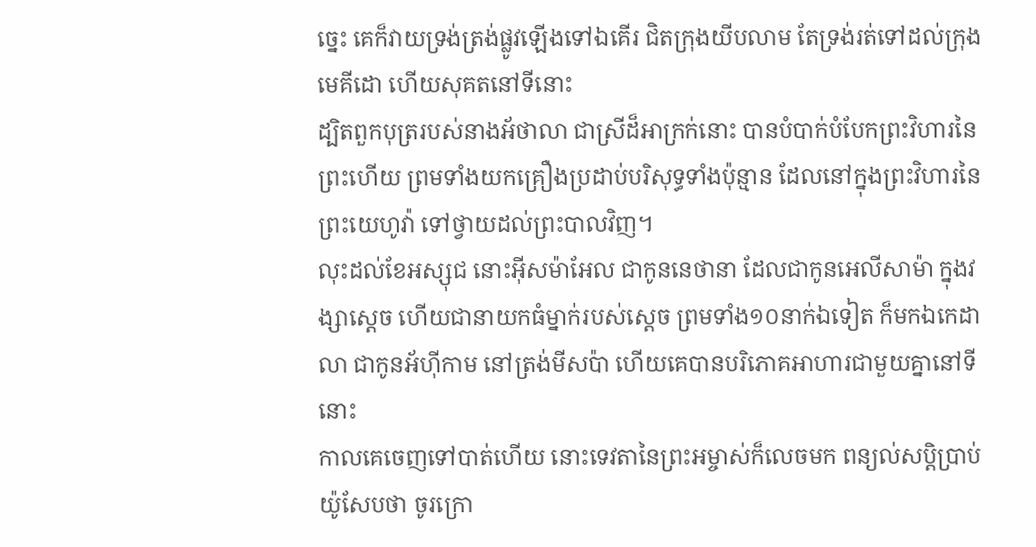ច្នេះ គេក៏វាយទ្រង់ត្រង់ផ្លូវឡើងទៅឯគើរ ជិតក្រុងយីបលាម តែទ្រង់រត់ទៅដល់ក្រុងមេគីដោ ហើយសុគតនៅទីនោះ
ដ្បិតពួកបុត្ររបស់នាងអ័ថាលា ជាស្រីដ៏អាក្រក់នោះ បានបំបាក់បំបែកព្រះវិហារនៃព្រះហើយ ព្រមទាំងយកគ្រឿងប្រដាប់បរិសុទ្ធទាំងប៉ុន្មាន ដែលនៅក្នុងព្រះវិហារនៃព្រះយេហូវ៉ា ទៅថ្វាយដល់ព្រះបាលវិញ។
លុះដល់ខែអស្សុជ នោះអ៊ីសម៉ាអែល ជាកូននេថានា ដែលជាកូនអេលីសាម៉ា ក្នុងវង្សាស្តេច ហើយជានាយកធំម្នាក់របស់ស្តេច ព្រមទាំង១០នាក់ឯទៀត ក៏មកឯកេដាលា ជាកូនអ័ហ៊ីកាម នៅត្រង់មីសប៉ា ហើយគេបានបរិភោគអាហារជាមួយគ្នានៅទីនោះ
កាលគេចេញទៅបាត់ហើយ នោះទេវតានៃព្រះអម្ចាស់ក៏លេចមក ពន្យល់សប្តិប្រាប់យ៉ូសែបថា ចូរក្រោ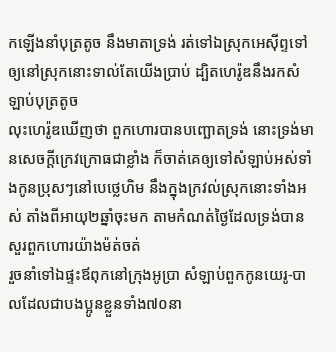កឡើងនាំបុត្រតូច នឹងមាតាទ្រង់ រត់ទៅឯស្រុកអេស៊ីព្ទទៅ ឲ្យនៅស្រុកនោះទាល់តែយើងប្រាប់ ដ្បិតហេរ៉ូឌនឹងរកសំឡាប់បុត្រតូច
លុះហេរ៉ូឌឃើញថា ពួកហោរបានបញ្ឆោតទ្រង់ នោះទ្រង់មានសេចក្ដីក្រេវក្រោធជាខ្លាំង ក៏ចាត់គេឲ្យទៅសំឡាប់អស់ទាំងកូនប្រុសៗនៅបេថ្លេហិម នឹងក្នុងក្រវល់ស្រុកនោះទាំងអស់ តាំងពីអាយុ២ឆ្នាំចុះមក តាមកំណត់ថ្ងៃដែលទ្រង់បានសួរពួកហោរយ៉ាងម៉ត់ចត់
រួចនាំទៅឯផ្ទះឪពុកនៅក្រុងអូប្រា សំឡាប់ពួកកូនយេរូ-បាលដែលជាបងប្អូនខ្លួនទាំង៧០នា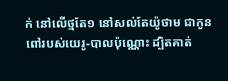ក់ នៅលើថ្មតែ១ នៅសល់តែយ៉ូថាម ជាកូនពៅរបស់យេរូ-បាលប៉ុណ្ណោះ ដ្បិតគាត់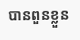បានពួនខ្លួន